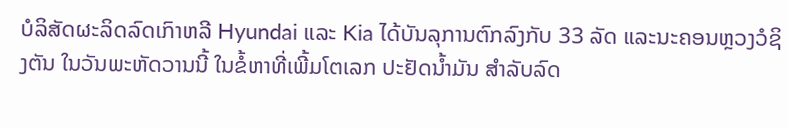ບໍລິສັດຜະລິດລົດເກົາຫລີ Hyundai ແລະ Kia ໄດ້ບັນລຸການຕົກລົງກັບ 33 ລັດ ແລະນະຄອນຫຼວງວໍຊິງຕັນ ໃນວັນພະຫັດວານນີ້ ໃນຂໍ້ຫາທີ່ເພີ້ມໂຕເລກ ປະຢັດນໍ້າມັນ ສຳລັບລົດ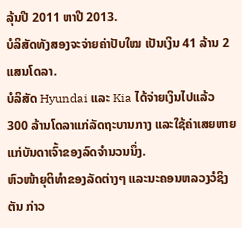ລຸ້ນປີ 2011 ຫາປີ 2013.
ບໍລິສັດທັງສອງຈະຈ່າຍຄ່າປັບໃໝ ເປັນເງິນ 41 ລ້ານ 2 ແສນໂດລາ.
ບໍລິສັດ Hyundai ແລະ Kia ໄດ້ຈ່າຍເງິນໄປແລ້ວ 300 ລ້ານໂດລາແກ່ລັດຖະບານກາງ ແລະໃຊ້ຄ່າເສຍຫາຍແກ່ບັນດາເຈົ້າຂອງລົດຈຳນວນນຶ່ງ.
ຫົວໜ້າຍຸຕິທຳຂອງລັດຕ່າງໆ ແລະນະຄອນຫລວງວໍຊິງຕັນ ກ່າວ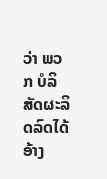ວ່າ ພວກ ບໍລິສັດຜະລິດລົດໄດ້ອ້າງ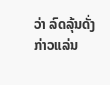ວ່າ ລົດລຸ້ນດັ່ງກ່າວແລ່ນ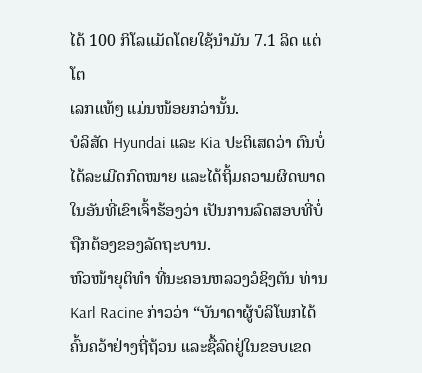ໄດ້ 100 ກິໂລແມັດໂດຍໃຊ້ນຳມັນ 7.1 ລິດ ແຕ່ໂຕ
ເລກແທ້ໆ ແມ່ນໜ້ອຍກວ່ານັ້ນ.
ບໍລິສັດ Hyundai ແລະ Kia ປະຕິເສດວ່າ ຕົນບໍ່ໄດ້ລະເມີດກົດໝາຍ ແລະໄດ້ຖິ້ມຄວາມຜິດພາດໃນອັນທີ່ເຂົາເຈົ້າຮ້ອງວ່າ ເປັນການລົດສອບທີ່ບໍ່ຖືກຕ້ອງຂອງລັດຖະບານ.
ຫົວໜ້າຍຸຕິທຳ ທີ່ນະຄອນຫລວງວໍຊິງຕັນ ທ່ານ Karl Racine ກ່າວວ່າ “ບັນາດາຜູ້ບໍລິໂພກໄດ້ຄົ້ນຄວ້າຢ່າງຖີ່ຖ້ວນ ແລະຊື້ລົດຢູ່ໃນຂອບເຂດ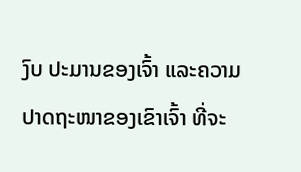ງົບ ປະມານຂອງເຈົ້າ ແລະຄວາມປາດຖະໜາຂອງເຂົາເຈົ້າ ທີ່ຈະ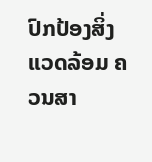ປົກປ້ອງສິ່ງ ແວດລ້ອມ ຄວນສາ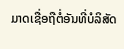ມາດເຊື່ອຖືຕໍ່ອັນທີ່ບໍລິສັດ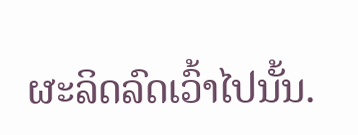ຜະລິດລົດເວົ້າໄປນັ້ນ.